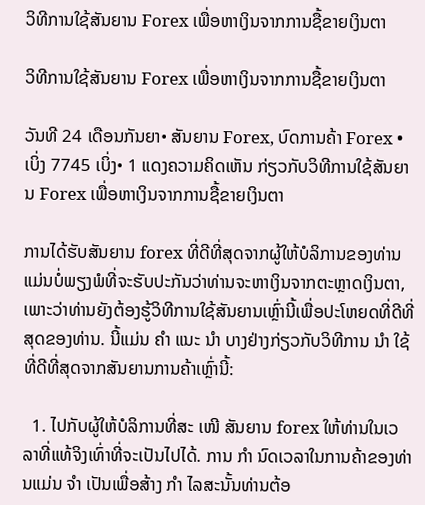ວິທີການໃຊ້ສັນຍານ Forex ເພື່ອຫາເງິນຈາກການຊື້ຂາຍເງິນຕາ

ວິທີການໃຊ້ສັນຍານ Forex ເພື່ອຫາເງິນຈາກການຊື້ຂາຍເງິນຕາ

ວັນທີ 24 ເດືອນກັນຍາ• ສັນຍານ Forex, ບົດການຄ້າ Forex •ເບິ່ງ 7745 ເບິ່ງ• 1 ແດງຄວາມຄິດເຫັນ ກ່ຽວກັບວິທີການໃຊ້ສັນຍານ Forex ເພື່ອຫາເງິນຈາກການຊື້ຂາຍເງິນຕາ

ການໄດ້ຮັບສັນຍານ forex ທີ່ດີທີ່ສຸດຈາກຜູ້ໃຫ້ບໍລິການຂອງທ່ານແມ່ນບໍ່ພຽງພໍທີ່ຈະຮັບປະກັນວ່າທ່ານຈະຫາເງິນຈາກຕະຫຼາດເງິນຕາ, ເພາະວ່າທ່ານຍັງຕ້ອງຮູ້ວິທີການໃຊ້ສັນຍານເຫຼົ່ານີ້ເພື່ອປະໂຫຍດທີ່ດີທີ່ສຸດຂອງທ່ານ. ນີ້ແມ່ນ ຄຳ ແນະ ນຳ ບາງຢ່າງກ່ຽວກັບວິທີການ ນຳ ໃຊ້ທີ່ດີທີ່ສຸດຈາກສັນຍານການຄ້າເຫຼົ່ານີ້:

  1. ໄປກັບຜູ້ໃຫ້ບໍລິການທີ່ສະ ເໜີ ສັນຍານ forex ໃຫ້ທ່ານໃນເວລາທີ່ແທ້ຈິງເທົ່າທີ່ຈະເປັນໄປໄດ້. ການ ກຳ ນົດເວລາໃນການຄ້າຂອງທ່ານແມ່ນ ຈຳ ເປັນເພື່ອສ້າງ ກຳ ໄລສະນັ້ນທ່ານຕ້ອ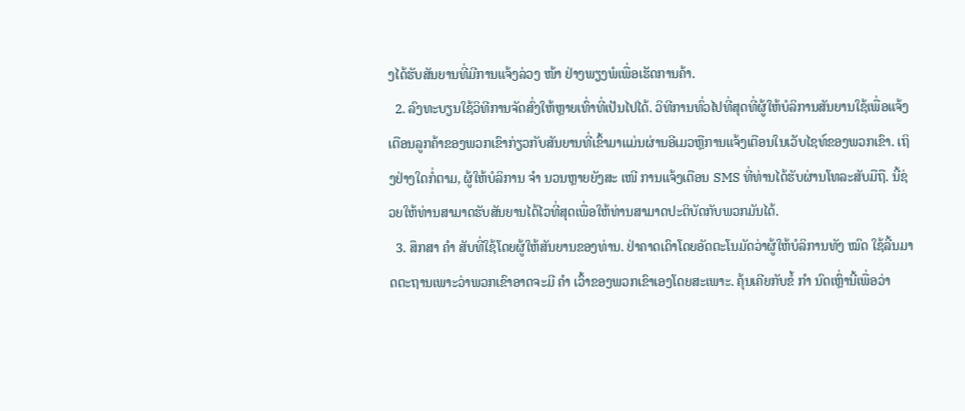ງໄດ້ຮັບສັນຍານທີ່ມີການແຈ້ງລ່ວງ ໜ້າ ຢ່າງພຽງພໍເພື່ອເຮັດການຄ້າ.
  2. ລົງທະບຽນໃຊ້ວິທີການຈັດສົ່ງໃຫ້ຫຼາຍເທົ່າທີ່ເປັນໄປໄດ້. ວິທີການທົ່ວໄປທີ່ສຸດທີ່ຜູ້ໃຫ້ບໍລິການສັນຍານໃຊ້ເພື່ອແຈ້ງເຕືອນລູກຄ້າຂອງພວກເຂົາກ່ຽວກັບສັນຍານທີ່ເຂົ້າມາແມ່ນຜ່ານອີເມວຫຼືການແຈ້ງເຕືອນໃນເວັບໄຊທ໌ຂອງພວກເຂົາ. ເຖິງຢ່າງໃດກໍ່ຕາມ, ຜູ້ໃຫ້ບໍລິການ ຈຳ ນວນຫຼາຍຍັງສະ ເໜີ ການແຈ້ງເຕືອນ SMS ທີ່ທ່ານໄດ້ຮັບຜ່ານໂທລະສັບມືຖື. ນີ້ຊ່ວຍໃຫ້ທ່ານສາມາດຮັບສັນຍານໄດ້ໄວທີ່ສຸດເພື່ອໃຫ້ທ່ານສາມາດປະຕິບັດກັບພວກມັນໄດ້.
  3. ສຶກສາ ຄຳ ສັບທີ່ໃຊ້ໂດຍຜູ້ໃຫ້ສັນຍານຂອງທ່ານ. ຢ່າຄາດເດົາໂດຍອັດຕະໂນມັດວ່າຜູ້ໃຫ້ບໍລິການທັງ ໝົດ ໃຊ້ລີ້ນມາດຕະຖານເພາະວ່າພວກເຂົາອາດຈະມີ ຄຳ ເວົ້າຂອງພວກເຂົາເອງໂດຍສະເພາະ. ຄຸ້ນເຄີຍກັບຂໍ້ ກຳ ນົດເຫຼົ່ານີ້ເພື່ອວ່າ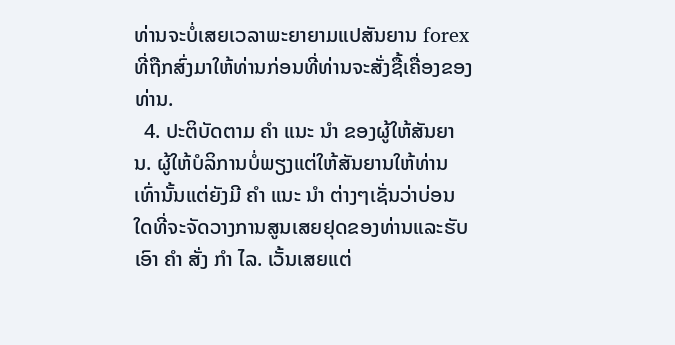ທ່ານຈະບໍ່ເສຍເວລາພະຍາຍາມແປສັນຍານ forex ທີ່ຖືກສົ່ງມາໃຫ້ທ່ານກ່ອນທີ່ທ່ານຈະສັ່ງຊື້ເຄື່ອງຂອງທ່ານ.
  4. ປະຕິບັດຕາມ ຄຳ ແນະ ນຳ ຂອງຜູ້ໃຫ້ສັນຍານ. ຜູ້ໃຫ້ບໍລິການບໍ່ພຽງແຕ່ໃຫ້ສັນຍານໃຫ້ທ່ານເທົ່ານັ້ນແຕ່ຍັງມີ ຄຳ ແນະ ນຳ ຕ່າງໆເຊັ່ນວ່າບ່ອນໃດທີ່ຈະຈັດວາງການສູນເສຍຢຸດຂອງທ່ານແລະຮັບເອົາ ຄຳ ສັ່ງ ກຳ ໄລ. ເວັ້ນເສຍແຕ່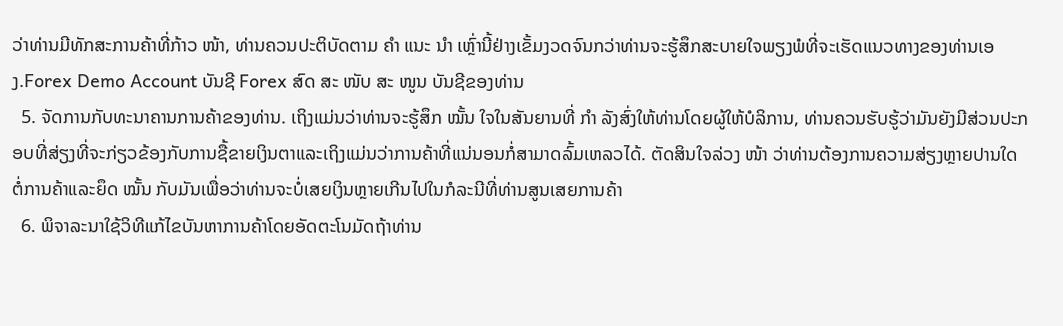ວ່າທ່ານມີທັກສະການຄ້າທີ່ກ້າວ ໜ້າ, ທ່ານຄວນປະຕິບັດຕາມ ຄຳ ແນະ ນຳ ເຫຼົ່ານີ້ຢ່າງເຂັ້ມງວດຈົນກວ່າທ່ານຈະຮູ້ສຶກສະບາຍໃຈພຽງພໍທີ່ຈະເຮັດແນວທາງຂອງທ່ານເອງ.Forex Demo Account ບັນຊີ Forex ສົດ ສະ ໜັບ ສະ ໜູນ ບັນຊີຂອງທ່ານ
  5. ຈັດການກັບທະນາຄານການຄ້າຂອງທ່ານ. ເຖິງແມ່ນວ່າທ່ານຈະຮູ້ສຶກ ໝັ້ນ ໃຈໃນສັນຍານທີ່ ກຳ ລັງສົ່ງໃຫ້ທ່ານໂດຍຜູ້ໃຫ້ບໍລິການ, ທ່ານຄວນຮັບຮູ້ວ່າມັນຍັງມີສ່ວນປະກອບທີ່ສ່ຽງທີ່ຈະກ່ຽວຂ້ອງກັບການຊື້ຂາຍເງິນຕາແລະເຖິງແມ່ນວ່າການຄ້າທີ່ແນ່ນອນກໍ່ສາມາດລົ້ມເຫລວໄດ້. ຕັດສິນໃຈລ່ວງ ໜ້າ ວ່າທ່ານຕ້ອງການຄວາມສ່ຽງຫຼາຍປານໃດຕໍ່ການຄ້າແລະຍຶດ ໝັ້ນ ກັບມັນເພື່ອວ່າທ່ານຈະບໍ່ເສຍເງິນຫຼາຍເກີນໄປໃນກໍລະນີທີ່ທ່ານສູນເສຍການຄ້າ
  6. ພິຈາລະນາໃຊ້ວິທີແກ້ໄຂບັນຫາການຄ້າໂດຍອັດຕະໂນມັດຖ້າທ່ານ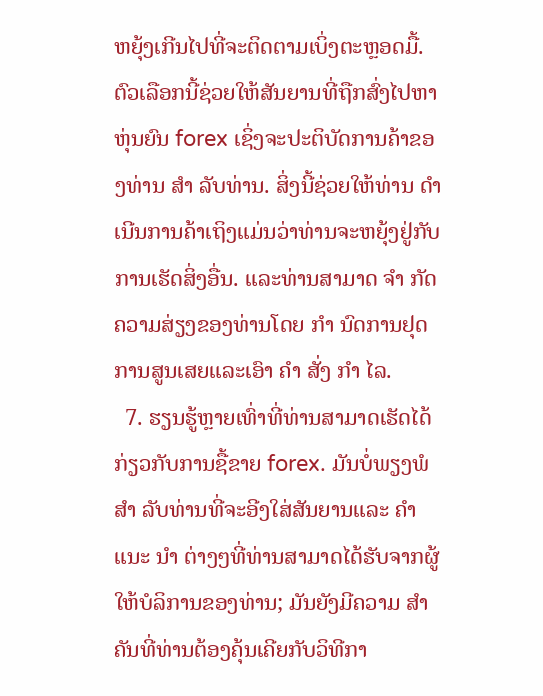ຫຍຸ້ງເກີນໄປທີ່ຈະຕິດຕາມເບິ່ງຕະຫຼອດມື້. ຕົວເລືອກນີ້ຊ່ວຍໃຫ້ສັນຍານທີ່ຖືກສົ່ງໄປຫາຫຸ່ນຍົນ forex ເຊິ່ງຈະປະຕິບັດການຄ້າຂອງທ່ານ ສຳ ລັບທ່ານ. ສິ່ງນີ້ຊ່ວຍໃຫ້ທ່ານ ດຳ ເນີນການຄ້າເຖິງແມ່ນວ່າທ່ານຈະຫຍຸ້ງຢູ່ກັບການເຮັດສິ່ງອື່ນ. ແລະທ່ານສາມາດ ຈຳ ກັດຄວາມສ່ຽງຂອງທ່ານໂດຍ ກຳ ນົດການຢຸດການສູນເສຍແລະເອົາ ຄຳ ສັ່ງ ກຳ ໄລ.
  7. ຮຽນຮູ້ຫຼາຍເທົ່າທີ່ທ່ານສາມາດເຮັດໄດ້ກ່ຽວກັບການຊື້ຂາຍ forex. ມັນບໍ່ພຽງພໍ ສຳ ລັບທ່ານທີ່ຈະອີງໃສ່ສັນຍານແລະ ຄຳ ແນະ ນຳ ຕ່າງໆທີ່ທ່ານສາມາດໄດ້ຮັບຈາກຜູ້ໃຫ້ບໍລິການຂອງທ່ານ; ມັນຍັງມີຄວາມ ສຳ ຄັນທີ່ທ່ານຕ້ອງຄຸ້ນເຄີຍກັບວິທີກາ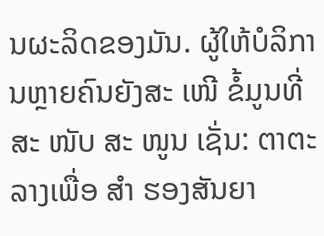ນຜະລິດຂອງມັນ. ຜູ້ໃຫ້ບໍລິການຫຼາຍຄົນຍັງສະ ເໜີ ຂໍ້ມູນທີ່ສະ ໜັບ ສະ ໜູນ ເຊັ່ນ: ຕາຕະລາງເພື່ອ ສຳ ຮອງສັນຍາ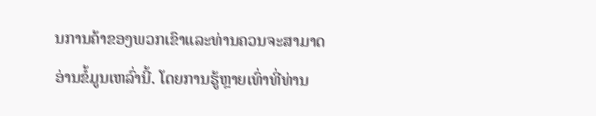ນການຄ້າຂອງພວກເຂົາແລະທ່ານຄວນຈະສາມາດອ່ານຂໍ້ມູນເຫລົ່ານີ້. ໂດຍການຮູ້ຫຼາຍເທົ່າທີ່ທ່ານ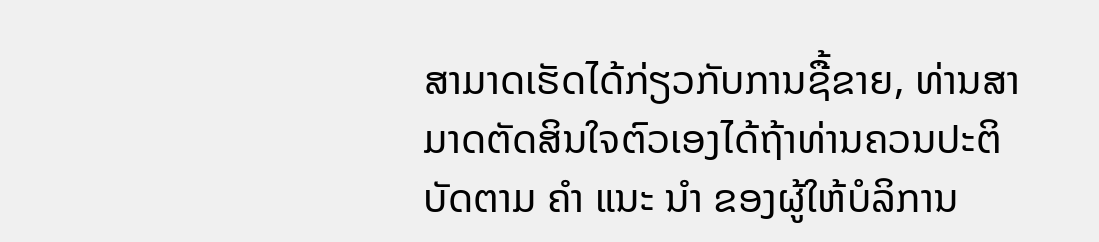ສາມາດເຮັດໄດ້ກ່ຽວກັບການຊື້ຂາຍ, ທ່ານສາມາດຕັດສິນໃຈຕົວເອງໄດ້ຖ້າທ່ານຄວນປະຕິບັດຕາມ ຄຳ ແນະ ນຳ ຂອງຜູ້ໃຫ້ບໍລິການ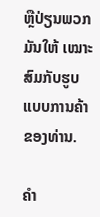ຫຼືປ່ຽນພວກມັນໃຫ້ ເໝາະ ສົມກັບຮູບແບບການຄ້າຂອງທ່ານ.

ຄໍາ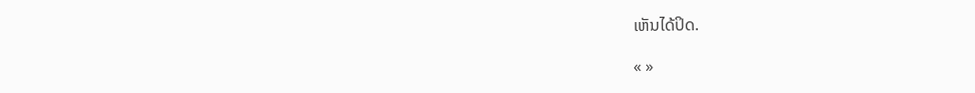ເຫັນໄດ້ປິດ.

« »